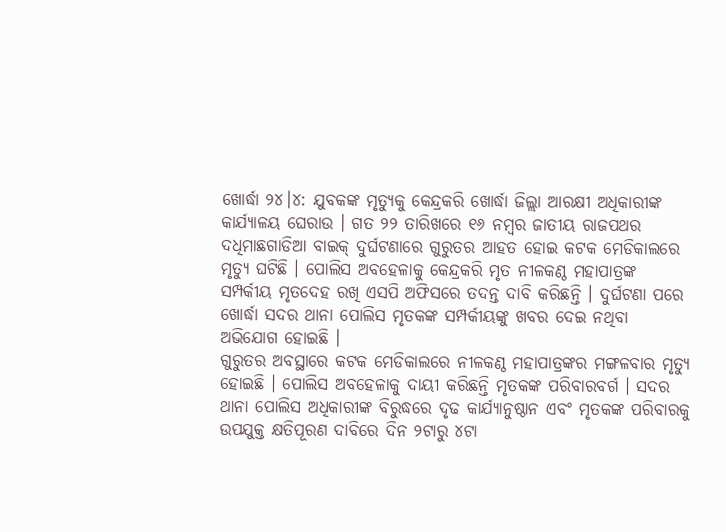ଖୋର୍ଦ୍ଧା ୨୪।୪: ଯୁବକଙ୍କ ମୃତ୍ୟୁକୁ କେନ୍ଦ୍ରକରି ଖୋର୍ଦ୍ଧା ଜିଲ୍ଲା ଆରକ୍ଷୀ ଅଧିକାରୀଙ୍କ କାର୍ଯ୍ୟାଳୟ ଘେରାଉ । ଗତ ୨୨ ତାରିଖରେ ୧୬ ନମ୍ବର ଜାତୀୟ ରାଜପଥର ଦଧିମାଛଗାଡିଆ ବାଇକ୍ ଦୁର୍ଘଟଣାରେ ଗୁରୁତର ଆହତ ହୋଇ କଟକ ମେଡିକାଲରେ ମୃତ୍ୟୁ ଘଟିଛି । ପୋଲିସ ଅବହେଳାକୁ କେନ୍ଦ୍ରକରି ମୃତ ନୀଳକଣ୍ଠ ମହାପାତ୍ରଙ୍କ ସମ୍ପର୍କୀୟ ମୃତଦେହ ରଖି ଏସପି ଅଫିସରେ ତଦନ୍ତ ଦାବି କରିଛନ୍ତି । ଦୁର୍ଘଟଣା ପରେ ଖୋର୍ଦ୍ଧା ସଦର ଥାନା ପୋଲିସ ମୃତକଙ୍କ ସମ୍ପର୍କୀୟଙ୍କୁ ଖବର ଦେଇ ନଥିବା ଅଭିଯୋଗ ହୋଇଛି ।
ଗୁରୁତର ଅବସ୍ଥାରେ କଟକ ମେଡିକାଲରେ ନୀଳକଣ୍ଠ ମହାପାତ୍ରଙ୍କର ମଙ୍ଗଳବାର ମୃତ୍ୟୁ ହୋଇଛି । ପୋଲିସ ଅବହେଳାକୁ ଦାୟୀ କରିଛନ୍ତି ମୃତକଙ୍କ ପରିବାରବର୍ଗ । ସଦର ଥାନା ପୋଲିସ ଅଧିକାରୀଙ୍କ ବିରୁଦ୍ଧରେ ଦୃଢ କାର୍ଯ୍ୟାନୁଷ୍ଠାନ ଏବଂ ମୃତକଙ୍କ ପରିବାରକୁ ଉପଯୁକ୍ତ କ୍ଷତିପୂରଣ ଦାବିରେ ଦିନ ୨ଟାରୁ ୪ଟା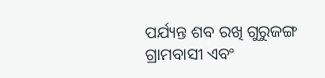ପର୍ଯ୍ୟନ୍ତ ଶବ ରଖି ଗୁରୁଜଙ୍ଗ ଗ୍ରାମବାସୀ ଏବଂ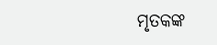ମୃତକଙ୍କ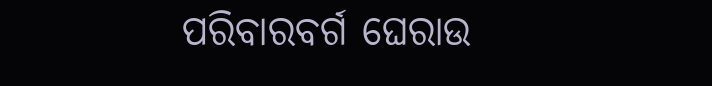ପରିବାରବର୍ଗ ଘେରାଉ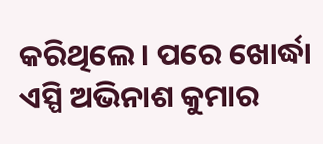କରିଥିଲେ । ପରେ ଖୋର୍ଦ୍ଧା ଏସ୍ପି ଅଭିନାଶ କୁମାର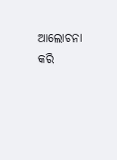ଆଲୋଚନା କରି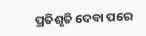ପ୍ରତିଶୃତି ଦେବା ପରେ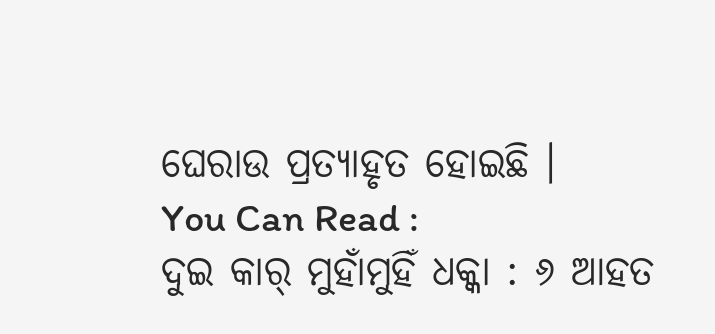ଘେରାଉ ପ୍ରତ୍ୟାହୃତ ହୋଇଛି ।
You Can Read :
ଦୁଇ କାର୍ ମୁହାଁମୁହିଁ ଧକ୍କା : ୬ ଆହତ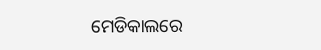ମେଡିକାଲରେ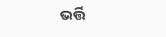ଭର୍ତ୍ତି